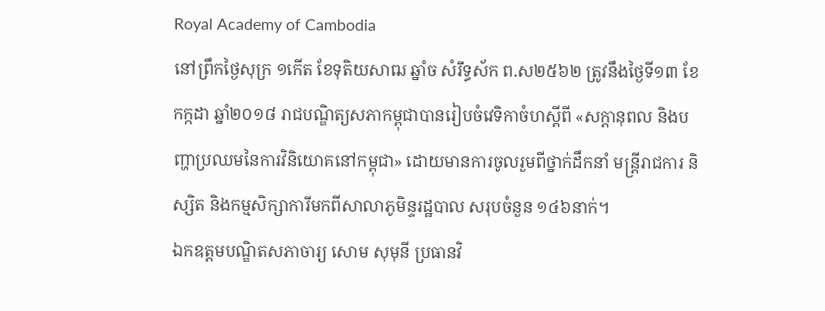Royal Academy of Cambodia
នៅព្រឹកថ្ងៃសុក្រ ១កើត ខែទុតិយសាឍ ឆ្នាំច សំរឹទ្ធស័ក ព.ស២៥៦២ ត្រូវនឹងថ្ងៃទី១៣ ខែកក្កដា ឆ្នាំ២០១៨ រាជបណ្ឌិត្យសភាកម្ពុជាបានរៀបចំវេទិកាចំហស្តីពី «សក្តានុពល និងបញ្ហាប្រឈមនៃការវិនិយោគនៅកម្ពុជា» ដោយមានការចូលរួមពីថ្នាក់ដឹកនាំ មន្ត្រីរាជការ និស្សិត និងកម្មសិក្សាការីមកពីសាលាភូមិន្ទរដ្ឋបាល សរុបចំនួន ១៤៦នាក់។
ឯកឧត្តមបណ្ឌិតសភាចារ្យ សោម សុមុនី ប្រធានវិ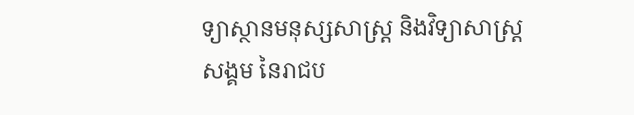ទ្យាស្ថានមនុស្សសាស្ត្រ និងវិទ្យាសាស្ត្រសង្គម នៃរាជប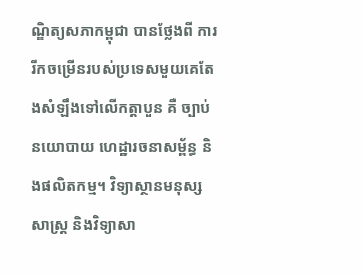ណ្ឌិត្យសភាកម្ពុជា បានថ្លែងពី ការរីកចម្រើនរបស់ប្រទេសមួយគេតែងសំឡឹងទៅលើកត្តាបួន គឺ ច្បាប់ នយោបាយ ហេដ្ឋារចនាសម្ព័ន្ធ និងផលិតកម្ម។ វិទ្យាស្ថានមនុស្សសាស្ត្រ និងវិទ្យាសា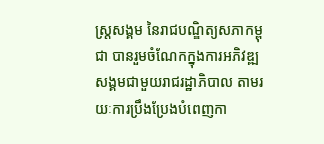ស្ត្រសង្គម នៃរាជបណ្ឌិត្យសភាកម្ពុជា បានរួមចំណែកក្នុងការអភិវឌ្ឍសង្គមជាមួយរាជរដ្ឋាភិបាល តាមរយៈការប្រឹងប្រែងបំពេញកា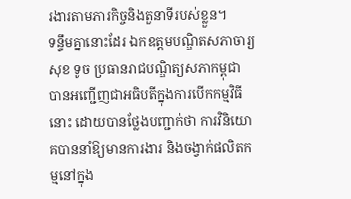រងារតាមភារកិច្ចនិងតួនាទីរបស់ខ្លួន។
ទន្ទឹមគ្នានោះដែរ ឯកឧត្តមបណ្ឌិតសភាចារ្យ សុខ ទូច ប្រធានរាជបណ្ឌិត្យសភាកម្ពុជា បានអញ្ជើញជាអធិបតីក្នុងការបើកកម្មវិធីនោះ ដោយបានថ្លែងបញ្ជាក់ថា ការវិនិយោគបាននាំឱ្យមានការងារ និងចង្វាក់ផលិតកម្មនៅក្នុង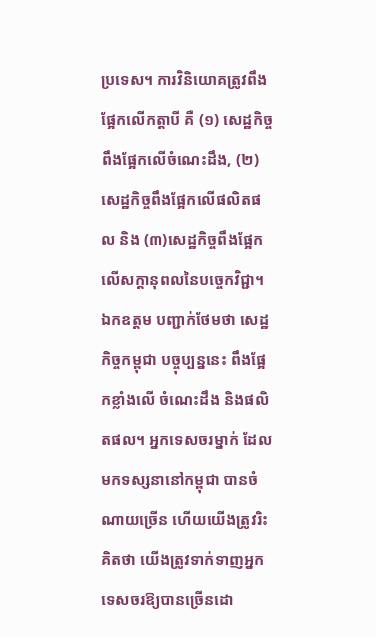ប្រទេស។ ការវិនិយោគត្រូវពឹងផ្អែកលើកត្តាបី គឺ (១) សេដ្ឋកិច្ចពឹងផ្អែកលើចំណេះដឹង, (២) សេដ្ឋកិច្ចពឹងផ្អែកលើផលិតផល និង (៣)សេដ្ឋកិច្ចពឹងផ្អែកលើសក្តានុពលនៃបច្ចេកវិជ្ជា។
ឯកឧត្តម បញ្ជាក់ថែមថា សេដ្ឋកិច្ចកម្ពុជា បច្ចុប្បន្ននេះ ពឹងផ្អែកខ្លាំងលើ ចំណេះដឹង និងផលិតផល។ អ្នកទេសចរម្នាក់ ដែលមកទស្សនានៅកម្ពុជា បានចំណាយច្រើន ហើយយើងត្រូវរិះគិតថា យើងត្រូវទាក់ទាញអ្នកទេសចរឱ្យបានច្រើនដោ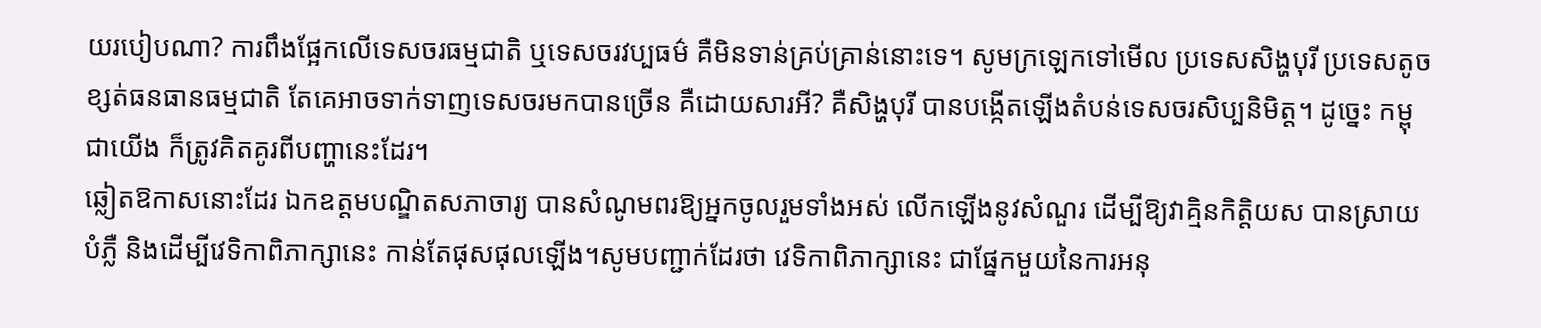យរបៀបណា? ការពឹងផ្អែកលើទេសចរធម្មជាតិ ឬទេសចរវប្បធម៌ គឺមិនទាន់គ្រប់គ្រាន់នោះទេ។ សូមក្រឡេកទៅមើល ប្រទេសសិង្ហបុរី ប្រទេសតូច ខ្សត់ធនធានធម្មជាតិ តែគេអាចទាក់ទាញទេសចរមកបានច្រើន គឺដោយសារអី? គឺសិង្ហបុរី បានបង្កើតឡើងតំបន់ទេសចរសិប្បនិមិត្ត។ ដូច្នេះ កម្ពុជាយើង ក៏ត្រូវគិតគូរពីបញ្ហានេះដែរ។
ឆ្លៀតឱកាសនោះដែរ ឯកឧត្តមបណ្ឌិតសភាចារ្យ បានសំណូមពរឱ្យអ្នកចូលរួមទាំងអស់ លើកឡើងនូវសំណួរ ដើម្បីឱ្យវាគ្មិនកិត្តិយស បានស្រាយបំភ្លឺ និងដើម្បីវេទិកាពិភាក្សានេះ កាន់តែផុសផុលឡើង។សូមបញ្ជាក់ដែរថា វេទិកាពិភាក្សានេះ ជាផ្នែកមួយនៃការអនុ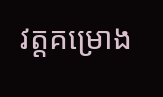វត្តគម្រោង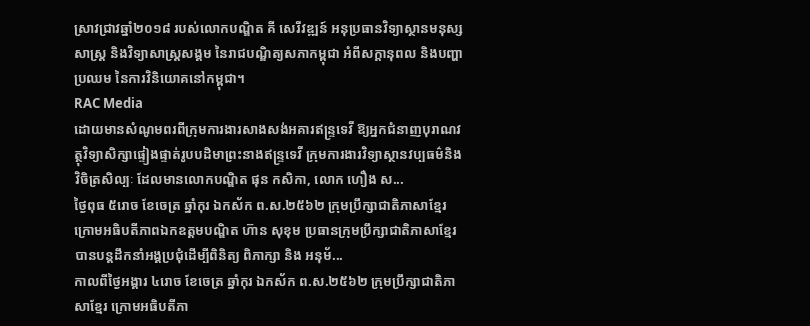ស្រាវជ្រាវឆ្នាំ២០១៨ របស់លោកបណ្ឌិត គី សេរីវឌ្ឍន៍ អនុប្រធានវិទ្យាស្ថានមនុស្សសាស្ត្រ និងវិទ្យាសាស្ត្រសង្គម នៃរាជបណ្ឌិត្យសភាកម្ពុជា អំពីសក្តានុពល និងបញ្ហាប្រឈម នៃការវិនិយោគនៅកម្ពុជា។
RAC Media
ដោយមានសំណូមពរពីក្រុមការងារសាងសង់អគារឥន្រ្ទទេវី ឱ្យអ្នកជំនាញបុរាណវត្ថុវិទ្យាសិក្សាផ្ទៀងផ្ទាត់រូបបដិមាព្រះនាងឥន្រ្ទទេវី ក្រុមការងារវិទ្យាស្ថានវប្បធម៌និងវិចិត្រសិល្បៈ ដែលមានលោកបណ្ឌិត ផុន កសិកា, លោក ហឿង ស...
ថ្ងៃពុធ ៥រោច ខែចេត្រ ឆ្នាំកុរ ឯកស័ក ព.ស.២៥៦២ ក្រុមប្រឹក្សាជាតិភាសាខ្មែរ ក្រោមអធិបតីភាពឯកឧត្តមបណ្ឌិត ហ៊ាន សុខុម ប្រធានក្រុមប្រឹក្សាជាតិភាសាខ្មែរ បានបន្តដឹកនាំអង្គប្រជុំដេីម្បីពិនិត្យ ពិភាក្សា និង អនុម័...
កាលពីថ្ងៃអង្គារ ៤រោច ខែចេត្រ ឆ្នាំកុរ ឯកស័ក ព.ស.២៥៦២ ក្រុមប្រឹក្សាជាតិភាសាខ្មែរ ក្រោមអធិបតីភា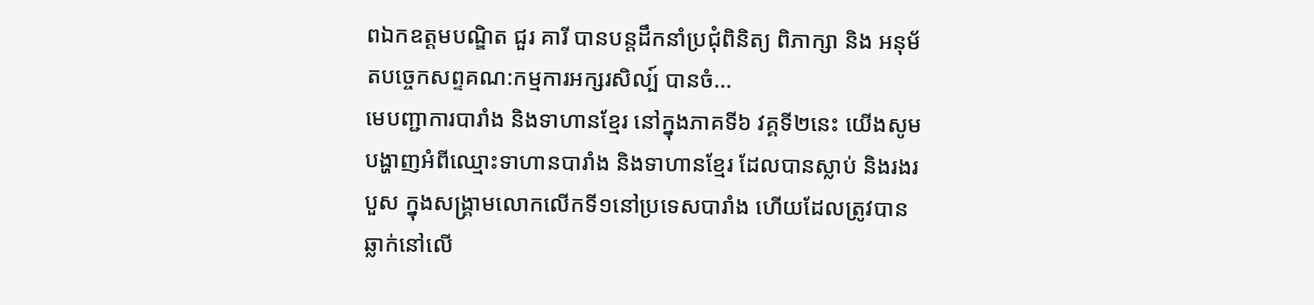ពឯកឧត្តមបណ្ឌិត ជួរ គារី បានបន្តដឹកនាំប្រជុំពិនិត្យ ពិភាក្សា និង អនុម័តបច្ចេកសព្ទគណ:កម្មការអក្សរសិល្ប៍ បានចំ...
មេបញ្ជាការបារាំង និងទាហានខ្មែរ នៅក្នុងភាគទី៦ វគ្គទី២នេះ យើងសូមបង្ហាញអំពីឈ្មោះទាហានបារាំង និងទាហានខ្មែរ ដែលបានស្លាប់ និងរងរបួស ក្នុងសង្គ្រាមលោកលើកទី១នៅប្រទេសបារាំង ហើយដែលត្រូវបានឆ្លាក់នៅលើ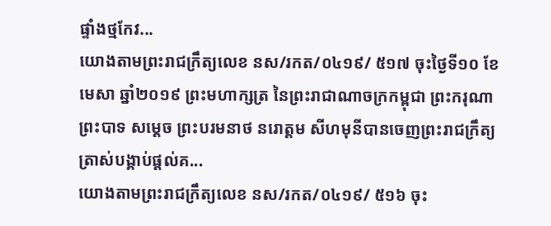ផ្ទាំងថ្មកែវ...
យោងតាមព្រះរាជក្រឹត្យលេខ នស/រកត/០៤១៩/ ៥១៧ ចុះថ្ងៃទី១០ ខែមេសា ឆ្នាំ២០១៩ ព្រះមហាក្សត្រ នៃព្រះរាជាណាចក្រកម្ពុជា ព្រះករុណា ព្រះបាទ សម្តេច ព្រះបរមនាថ នរោត្តម សីហមុនីបានចេញព្រះរាជក្រឹត្យ ត្រាស់បង្គាប់ផ្តល់គ...
យោងតាមព្រះរាជក្រឹត្យលេខ នស/រកត/០៤១៩/ ៥១៦ ចុះ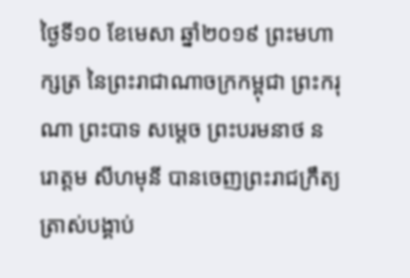ថ្ងៃទី១០ ខែមេសា ឆ្នាំ២០១៩ ព្រះមហាក្សត្រ នៃព្រះរាជាណាចក្រកម្ពុជា ព្រះករុណា ព្រះបាទ សម្តេច ព្រះបរមនាថ នរោត្តម សីហមុនី បានចេញព្រះរាជក្រឹត្យ ត្រាស់បង្គាប់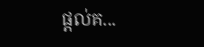ផ្តល់គ...